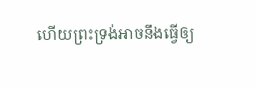ហើយព្រះទ្រង់អាចនឹងធ្វើឲ្យ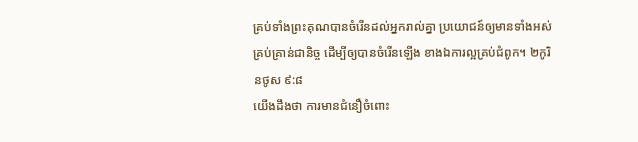គ្រប់ទាំងព្រះគុណបានចំរើនដល់អ្នករាល់គ្នា ប្រយោជន៍ឲ្យមានទាំងអស់គ្រប់គ្រាន់ជានិច្ច ដើម្បីឲ្យបានចំរើនឡើង ខាងឯការល្អគ្រប់ជំពូក។ ២កូរិនថូស ៩:៨
យើងដឹងថា ការមានជំនឿចំពោះ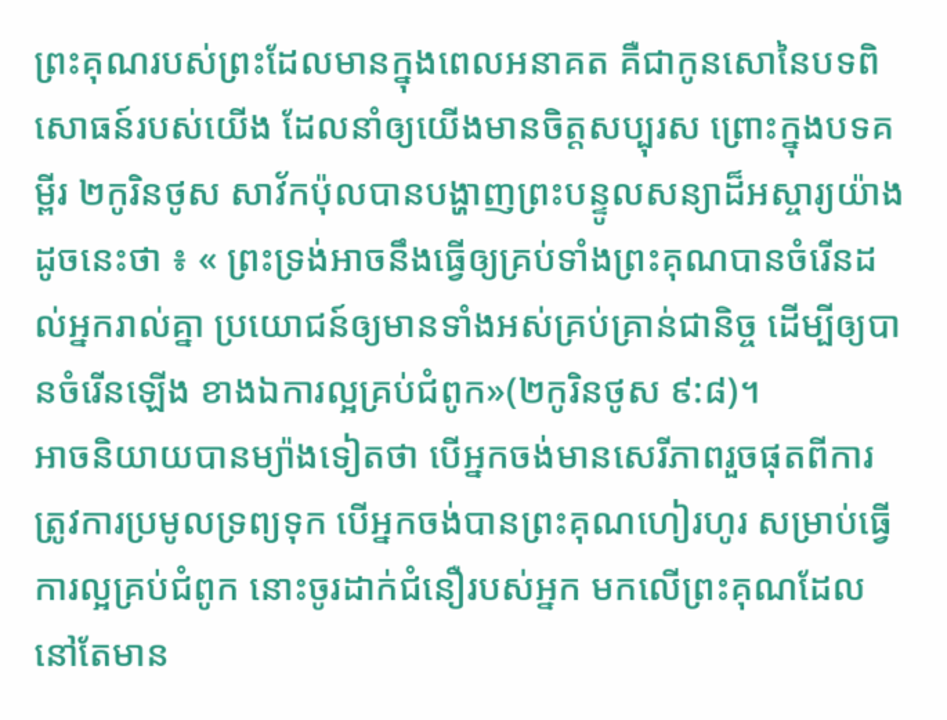ព្រះគុណរបស់ព្រះដែលមានក្នុងពេលអនាគត គឺជាកូនសោនៃបទពិសោធន៍របស់យើង ដែលនាំឲ្យយើងមានចិត្តសប្បុរស ព្រោះក្នុងបទគម្ពីរ ២កូរិនថូស សាវ័កប៉ុលបានបង្ហាញព្រះបន្ទូលសន្យាដ៏អស្ចារ្យយ៉ាងដូចនេះថា ៖ « ព្រះទ្រង់អាចនឹងធ្វើឲ្យគ្រប់ទាំងព្រះគុណបានចំរើនដល់អ្នករាល់គ្នា ប្រយោជន៍ឲ្យមានទាំងអស់គ្រប់គ្រាន់ជានិច្ច ដើម្បីឲ្យបានចំរើនឡើង ខាងឯការល្អគ្រប់ជំពូក»(២កូរិនថូស ៩:៨)។
អាចនិយាយបានម្យ៉ាងទៀតថា បើអ្នកចង់មានសេរីភាពរួចផុតពីការត្រូវការប្រមូលទ្រព្យទុក បើអ្នកចង់បានព្រះគុណហៀរហូរ សម្រាប់ធ្វើការល្អគ្រប់ជំពូក នោះចូរដាក់ជំនឿរបស់អ្នក មកលើព្រះគុណដែលនៅតែមាន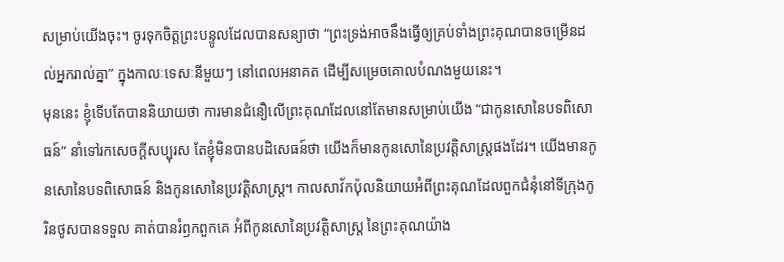សម្រាប់យើងចុះ។ ចូរទុកចិត្តព្រះបន្ទូលដែលបានសន្យាថា “ព្រះទ្រង់អាចនឹងធ្វើឲ្យគ្រប់ទាំងព្រះគុណបានចម្រើនដល់អ្នករាល់គ្នា” ក្នុងកាលៈទេសៈនីមួយៗ នៅពេលអនាគត ដើម្បីសម្រេចគោលបំណងមួយនេះ។
មុននេះ ខ្ញុំទើបតែបាននិយាយថា ការមានជំនឿលើព្រះគុណដែលនៅតែមានសម្រាប់យើង “ជាកូនសោនៃបទពិសោធន៍” នាំទៅរកសេចក្តីសប្បុរស តែខ្ញុំមិនបានបដិសេធន៍ថា យើងក៏មានកូនសោនៃប្រវត្តិសាស្រ្តផងដែរ។ យើងមានកូនសោនៃបទពិសោធន៍ និងកូនសោនៃប្រវត្តិសាស្រ្ត។ កាលសាវ័កប៉ុលនិយាយអំពីព្រះគុណដែលពួកជំនុំនៅទីក្រុងកូរិនថូសបានទទួល គាត់បានរំឭកពួកគេ អំពីកូនសោនៃប្រវត្តិសាស្រ្ត នៃព្រះគុណយ៉ាង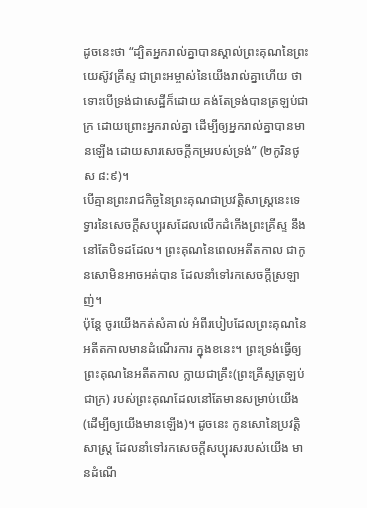ដូចនេះថា “ដ្បិតអ្នករាល់គ្នាបានស្គាល់ព្រះគុណនៃព្រះយេស៊ូវគ្រីស្ទ ជាព្រះអម្ចាស់នៃយើងរាល់គ្នាហើយ ថាទោះបើទ្រង់ជាសេដ្ឋីក៏ដោយ គង់តែទ្រង់បានត្រឡប់ជាក្រ ដោយព្រោះអ្នករាល់គ្នា ដើម្បីឲ្យអ្នករាល់គ្នាបានមានឡើង ដោយសារសេចក្តីកម្ររបស់ទ្រង់” (២កូរិនថូស ៨:៩)។
បើគ្មានព្រះរាជកិច្ចនៃព្រះគុណជាប្រវត្តិសាស្រ្តនេះទេ ទ្វារនៃសេចក្តីសប្បុរសដែលលើកដំកើងព្រះគ្រីស្ទ នឹងនៅតែបិទដដែល។ ព្រះគុណនៃពេលអតីតកាល ជាកូនសោមិនអាចអត់បាន ដែលនាំទៅរកសេចក្តីស្រឡាញ់។
ប៉ុន្តែ ចូរយើងកត់សំគាល់ អំពីរបៀបដែលព្រះគុណនៃអតីតកាលមានដំណើរការ ក្នុងខនេះ។ ព្រះទ្រង់ធ្វើឲ្យព្រះគុណនៃអតីតកាល ក្លាយជាគ្រឹះ(ព្រះគ្រីស្ទត្រឡប់ជាក្រ) របស់ព្រះគុណដែលនៅតែមានសម្រាប់យើង(ដើម្បីឲ្យយើងមានឡើង)។ ដូចនេះ កូនសោនៃប្រវត្តិសាស្រ្ត ដែលនាំទៅរកសេចក្តីសប្បុរសរបស់យើង មានដំណើ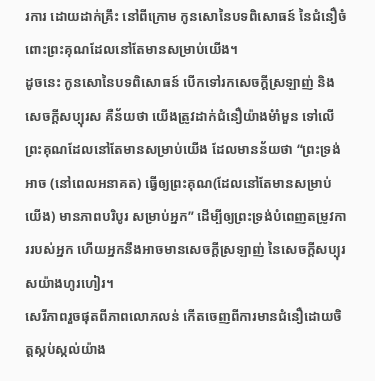រការ ដោយដាក់គ្រឹះ នៅពីក្រោម កូនសោនៃបទពិសោធន៍ នៃជំនឿចំពោះព្រះគុណដែលនៅតែមានសម្រាប់យើង។
ដូចនេះ កូនសោនៃបទពិសោធន៍ បើកទៅរកសេចក្តីស្រឡាញ់ និងសេចក្តីសប្បុរស គឺន័យថា យើងត្រូវដាក់ជំនឿយ៉ាងមំាំមួន ទៅលើព្រះគុណដែលនៅតែមានសម្រាប់យើង ដែលមានន័យថា “ព្រះទ្រង់អាច (នៅពេលអនាគត) ធ្វើឲ្យព្រះគុណ(ដែលនៅតែមានសម្រាប់យើង) មានភាពបរិបូរ សម្រាប់អ្នក” ដើម្បីឲ្យព្រះទ្រង់បំពេញតម្រូវការរបស់អ្នក ហើយអ្នកនឹងអាចមានសេចក្តីស្រឡាញ់ នៃសេចក្តីសប្បុរសយ៉ាងហូរហៀរ។
សេរីភាពរួចផុតពីភាពលោភលន់ កើតចេញពីការមានជំនឿដោយចិត្តស្កប់ស្កល់យ៉ាង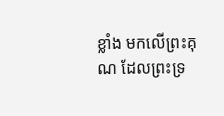ខ្លាំង មកលើព្រះគុណ ដែលព្រះទ្រ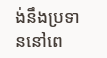ង់នឹងប្រទាននៅពេ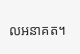លអនាគត។